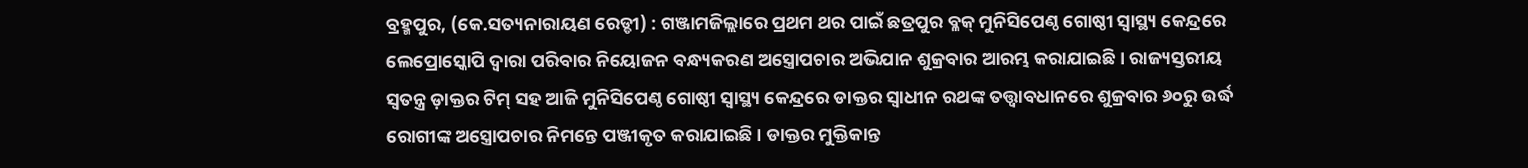ବ୍ରହ୍ମପୁର, (କେ.ସତ୍ୟନାରାୟଣ ରେଡ୍ଡୀ) : ଗଞ୍ଜାମଜିଲ୍ଲାରେ ପ୍ରଥମ ଥର ପାଇଁ ଛତ୍ରପୁର ବ୍ଳକ୍ ମୁନିସିପେଣ୍ଠ ଗୋଷ୍ଠୀ ସ୍ଵାସ୍ଥ୍ୟ କେନ୍ଦ୍ରରେ ଲେପ୍ରୋସ୍କୋପି ଦ୍ଵାରା ପରିବାର ନିୟୋଜନ ବନ୍ଧ୍ୟକରଣ ଅସ୍ତ୍ରୋପଚାର ଅଭିଯାନ ଶୁକ୍ରବାର ଆରମ୍ଭ କରାଯାଇଛି । ରାଜ୍ୟସ୍ତରୀୟ ସ୍ଵତନ୍ତ୍ର ଡ଼ାକ୍ତର ଟିମ୍ ସହ ଆଜି ମୁନିସିପେଣ୍ଠ ଗୋଷ୍ଠୀ ସ୍ୱାସ୍ଥ୍ୟ କେନ୍ଦ୍ରରେ ଡାକ୍ତର ସ୍ଵାଧୀନ ରଥଙ୍କ ତତ୍ତ୍ଵାବଧାନରେ ଶୁକ୍ରବାର ୬୦ରୁ ଉର୍ଦ୍ଧ ରୋଗୀଙ୍କ ଅସ୍ତ୍ରୋପଚାର ନିମନ୍ତେ ପଞ୍ଜୀକୃତ କରାଯାଇଛି । ଡାକ୍ତର ମୁକ୍ତିକାନ୍ତ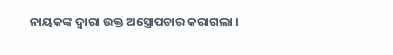ନାୟକଙ୍କ ଦ୍ଵାରା ଉକ୍ତ ଅସ୍ତ୍ରୋପଚାର କରାଗଲା ।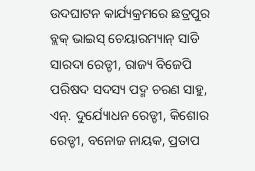ଉଦଘାଟନ କାର୍ଯ୍ୟକ୍ରମରେ ଛତ୍ରପୁର ବ୍ଲକ୍ ଭାଇସ୍ ଚେୟାରମ୍ୟାନ୍ ସାଡି ସାରଦା ରେଡ୍ଡୀ, ରାଜ୍ୟ ବିଜେପି ପରିଷଦ ସଦସ୍ୟ ପଦ୍ମ ଚରଣ ସାହୁ, ଏନ୍. ଦୁର୍ଯ୍ୟୋଧନ ରେଡ୍ଡୀ, କିଶୋର ରେଡ୍ଡୀ, ବନୋଜ ନାୟକ, ପ୍ରତାପ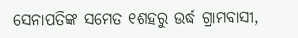ସେନାପତିଙ୍କ ସମେତ ୧ଶହରୁ ଉର୍ଦ୍ଧ ଗ୍ରାମବାସୀ,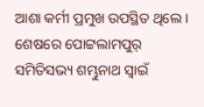ଆଶା କର୍ମୀ ପ୍ରମୁଖ ଉପସ୍ଥିତ ଥିଲେ । ଶେଷରେ ପୋଟ୍ଟଲାମପୁର୍ ସମିତିସଭ୍ୟ ଶମ୍ଭୁନାଥ ସ୍ୱାଇଁ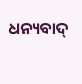ଧନ୍ୟବାଦ୍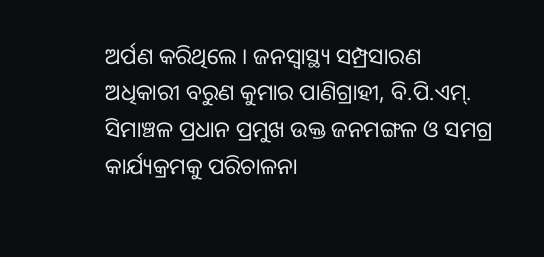ଅର୍ପଣ କରିଥିଲେ । ଜନସ୍ୱାସ୍ଥ୍ୟ ସମ୍ପ୍ରସାରଣ ଅଧିକାରୀ ବରୁଣ କୁମାର ପାଣିଗ୍ରାହୀ, ବି.ପି.ଏମ୍. ସିମାଞ୍ଚଳ ପ୍ରଧାନ ପ୍ରମୁଖ ଉକ୍ତ ଜନମଙ୍ଗଳ ଓ ସମଗ୍ର କାର୍ଯ୍ୟକ୍ରମକୁ ପରିଚାଳନା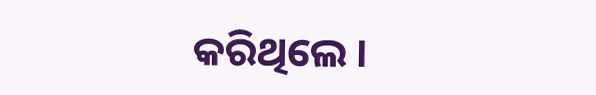କରିଥିଲେ ।